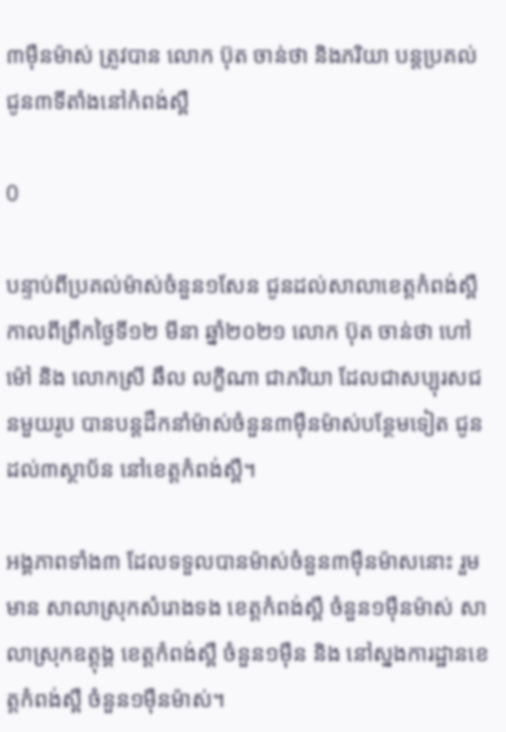៣ម៉ឺនម៉ាស់ ត្រូវបាន លោក ប៊ុត ចាន់ថា និងភរិយា បន្តប្រគល់ជូន៣ទីតាំងនៅកំពង់ស្ពឺ

0

បន្ទាប់ពីប្រគល់ម៉ាស់ចំនួន១សែន ជូនដល់សាលាខេត្តកំពង់ស្ពឺ កាលពីព្រឹកថ្ងៃទី១២ មីនា ឆ្នាំ២០២១ លោក ប៊ុត ចាន់ថា ហៅម៉ៅ និង លោកស្រី ឆឹល លក្ខិណា ជាភរិយា ដែលជាសប្បុរសជនមួយរូប បានបន្តដឹកនាំម៉ាស់ចំនួន៣ម៉ឺនម៉ាស់បន្ថែមទៀត ជូនដល់៣ស្ថាប័ន នៅខេត្តកំពង់ស្ពឺ។

អង្គភាពទាំង៣ ដែលទទួលបានម៉ាស់ចំនួន៣ម៉ឺនម៉ាសនោះ រួមមាន សាលាស្រុកសំរោងទង ខេត្តកំពង់ស្ពឺ ចំនួន១ម៉ឺនម៉ាស់ សាលាស្រុកឧត្តុង្គ ខេត្តកំពង់ស្ពឺ ចំនួន១ម៉ឺន និង នៅស្នងការដ្ឋានខេត្តកំពង់ស្ពឺ ចំនួន១ម៉ឺនម៉ាស់។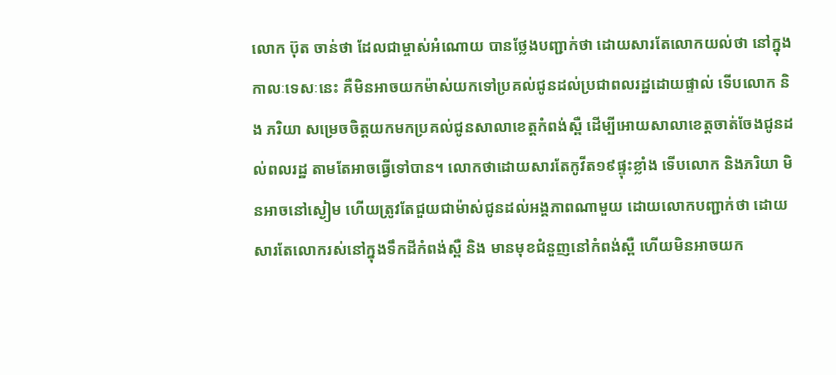លោក ប៊ុត ចាន់ថា ដែលជាម្ចាស់អំណោយ បានថ្លែងបញ្ជាក់ថា ដោយសារតែលោកយល់ថា នៅក្នុងកាលៈទេសៈនេះ គឺមិនអាចយកម៉ាស់យកទៅប្រគល់ជូនដល់ប្រជាពលរដ្ឋដោយផ្ទាល់ ទើបលោក និង ភរិយា សម្រេចចិត្តយកមកប្រគល់ជូនសាលាខេត្តកំពង់ស្ពឺ ដើម្បីអោយសាលាខេត្តចាត់ចែងជូនដល់ពលរដ្ឋ តាមតែអាចធ្វើទៅបាន។ លោកថាដោយសារតែកូវីត១៩ផ្ទុះខ្លាំង ទើបលោក និងភរិយា មិនអាចនៅស្ងៀម ហើយត្រូវតែជួយជាម៉ាស់ជូនដល់អង្គភាពណាមួយ ដោយលោកបញ្ជាក់ថា ដោយសារតែលោករស់នៅក្នុងទឹកដីកំពង់ស្ពឺ និង មានមុខជំនួញនៅកំពង់ស្ពឺ ហើយមិនអាចយក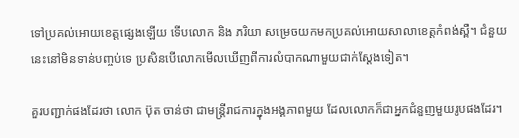ទៅប្រគល់អោយខេត្តផ្សេងឡើយ ទើបលោក និង ភរិយា សម្រេចយកមកប្រគល់អោយសាលាខេត្តកំពង់ស្ពឺ។ ជំនួយនេះនៅមិនទាន់បញ្ចប់ទេ ប្រសិនបើលោកមើលឃើញពីការលំបាកណាមួយជាក់ស្ដែងទៀត។

គួរបញ្ជាក់ផងដែរថា លោក ប៊ុត ចាន់ថា ជាមន្ត្រីរាជការក្នុងអង្គភាពមួយ ដែលលោកក៏ជាអ្នកជំនួញមួយរូបផងដែរ។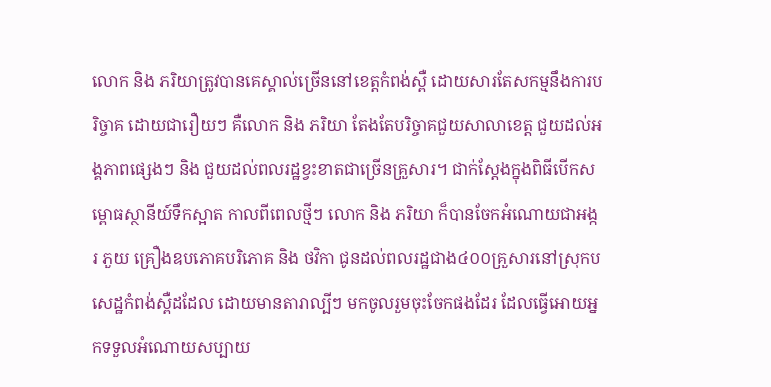លោក និង ភរិយាត្រូវបានគេស្គាល់ច្រើននៅខេត្តកំពង់ស្ពឺ ដោយសារតែសកម្មនឹងការបរិច្ចាគ ដោយជារឿយៗ គឺលោក និង ភរិយា តែងតែបរិច្ចាគជួយសាលាខេត្ត ជួយដល់អង្គភាពផ្សេងៗ និង ជួយដល់ពលរដ្ឋខ្វះខាតជាច្រើនគ្រួសារ។ ជាក់ស្ដែងក្នុងពិធីបើកសម្ពោធស្ថានីយ៍ទឹកស្អាត កាលពីពេលថ្មីៗ លោក និង ភរិយា ក៏បានចែកអំណោយជាអង្ករ ភួយ គ្រឿងឧបភោគបរិភោគ និង ថវិកា ជូនដល់ពលរដ្ឋជាង៤០០គ្រួសារនៅស្រុកបសេដ្ឋកំពង់ស្ពឺដដែល ដោយមានតារាល្បីៗ មកចូលរួមចុះចែកផងដែរ ដែលធ្វើអោយអ្នកទទួលអំណោយសប្បាយ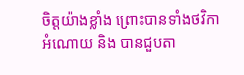ចិត្តយ៉ាងខ្លាំង ព្រោះបានទាំងថវិកា អំណោយ និង បានជួបតា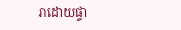រាដោយផ្ទា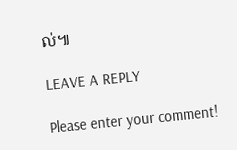ល់៕

LEAVE A REPLY

Please enter your comment!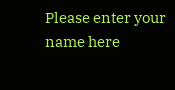Please enter your name here